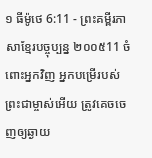១ ធីម៉ូថេ 6:11 - ព្រះគម្ពីរភាសាខ្មែរបច្ចុប្បន្ន ២០០៥11 ចំពោះអ្នកវិញ អ្នកបម្រើរបស់ព្រះជាម្ចាស់អើយ ត្រូវគេចចេញឲ្យឆ្ងាយ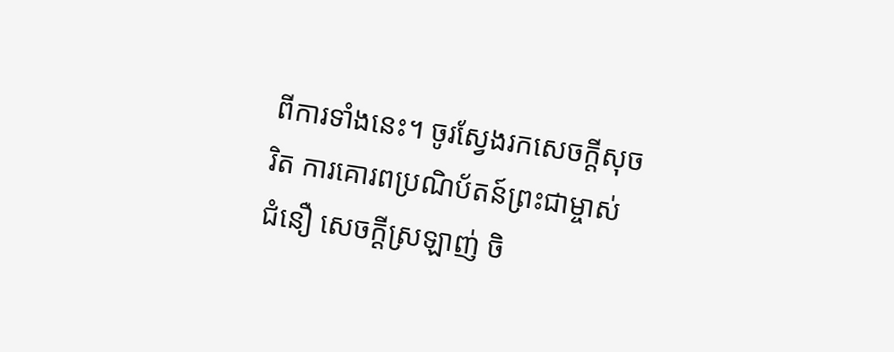ពីការទាំងនេះ។ ចូរស្វែងរកសេចក្ដីសុចរិត ការគោរពប្រណិប័តន៍ព្រះជាម្ចាស់ ជំនឿ សេចក្ដីស្រឡាញ់ ចិ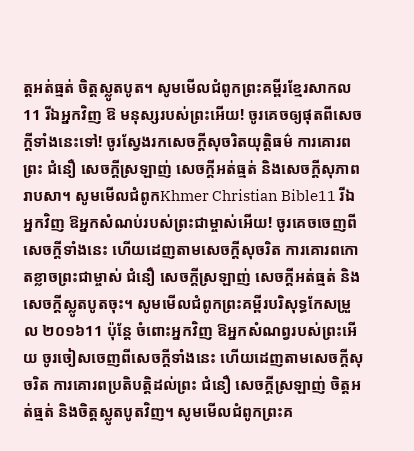ត្តអត់ធ្មត់ ចិត្តស្លូតបូត។ សូមមើលជំពូកព្រះគម្ពីរខ្មែរសាកល11 រីឯអ្នកវិញ ឱ មនុស្សរបស់ព្រះអើយ! ចូរគេចឲ្យផុតពីសេចក្ដីទាំងនេះទៅ! ចូរស្វែងរកសេចក្ដីសុចរិតយុត្តិធម៌ ការគោរពព្រះ ជំនឿ សេចក្ដីស្រឡាញ់ សេចក្ដីអត់ធ្មត់ និងសេចក្ដីសុភាពរាបសា។ សូមមើលជំពូកKhmer Christian Bible11 រីឯអ្នកវិញ ឱអ្នកសំណប់របស់ព្រះជាម្ចាស់អើយ! ចូរគេចចេញពីសេចក្ដីទាំងនេះ ហើយដេញតាមសេចក្ដីសុចរិត ការគោរពកោតខ្លាចព្រះជាម្ចាស់ ជំនឿ សេចក្ដីស្រឡាញ់ សេចក្ដីអត់ធ្មត់ និងសេចក្ដីស្លូតបូតចុះ។ សូមមើលជំពូកព្រះគម្ពីរបរិសុទ្ធកែសម្រួល ២០១៦11 ប៉ុន្តែ ចំពោះអ្នកវិញ ឱអ្នកសំណព្វរបស់ព្រះអើយ ចូរចៀសចេញពីសេចក្ដីទាំងនេះ ហើយដេញតាមសេចក្ដីសុចរិត ការគោរពប្រតិបត្តិដល់ព្រះ ជំនឿ សេចក្ដីស្រឡាញ់ ចិត្តអត់ធ្មត់ និងចិត្តស្លូតបូតវិញ។ សូមមើលជំពូកព្រះគ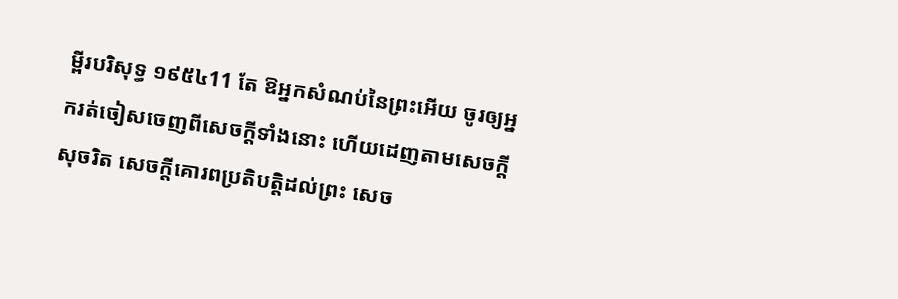ម្ពីរបរិសុទ្ធ ១៩៥៤11 តែ ឱអ្នកសំណប់នៃព្រះអើយ ចូរឲ្យអ្នករត់ចៀសចេញពីសេចក្ដីទាំងនោះ ហើយដេញតាមសេចក្ដីសុចរិត សេចក្ដីគោរពប្រតិបត្តិដល់ព្រះ សេច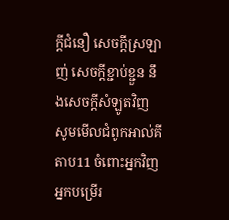ក្ដីជំនឿ សេចក្ដីស្រឡាញ់ សេចក្ដីខ្ជាប់ខ្ជួន នឹងសេចក្ដីសំឡូតវិញ សូមមើលជំពូកអាល់គីតាប11 ចំពោះអ្នកវិញ អ្នកបម្រើរ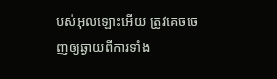បស់អុលឡោះអើយ ត្រូវគេចចេញឲ្យឆ្ងាយពីការទាំង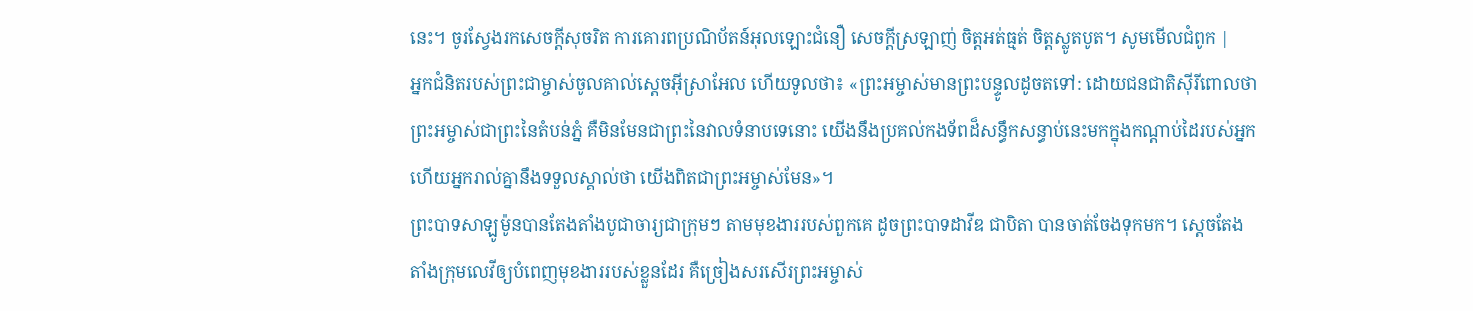នេះ។ ចូរស្វែងរកសេចក្ដីសុចរិត ការគោរពប្រណិប័តន៍អុលឡោះជំនឿ សេចក្ដីស្រឡាញ់ ចិត្ដអត់ធ្មត់ ចិត្ដស្លូតបូត។ សូមមើលជំពូក |
អ្នកជំនិតរបស់ព្រះជាម្ចាស់ចូលគាល់ស្ដេចអ៊ីស្រាអែល ហើយទូលថា៖ «ព្រះអម្ចាស់មានព្រះបន្ទូលដូចតទៅ: ដោយជនជាតិស៊ីរីពោលថាព្រះអម្ចាស់ជាព្រះនៃតំបន់ភ្នំ គឺមិនមែនជាព្រះនៃវាលទំនាបទេនោះ យើងនឹងប្រគល់កងទ័ពដ៏សន្ធឹកសន្ធាប់នេះមកក្នុងកណ្ដាប់ដៃរបស់អ្នក ហើយអ្នករាល់គ្នានឹងទទួលស្គាល់ថា យើងពិតជាព្រះអម្ចាស់មែន»។
ព្រះបាទសាឡូម៉ូនបានតែងតាំងបូជាចារ្យជាក្រុមៗ តាមមុខងាររបស់ពួកគេ ដូចព្រះបាទដាវីឌ ជាបិតា បានចាត់ចែងទុកមក។ ស្ដេចតែងតាំងក្រុមលេវីឲ្យបំពេញមុខងាររបស់ខ្លួនដែរ គឺច្រៀងសរសើរព្រះអម្ចាស់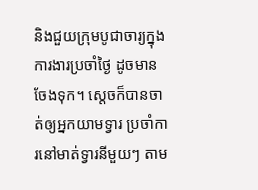និងជួយក្រុមបូជាចារ្យក្នុងការងារប្រចាំថ្ងៃ ដូចមានចែងទុក។ ស្ដេចក៏បានចាត់ឲ្យអ្នកយាមទ្វារ ប្រចាំការនៅមាត់ទ្វារនីមួយៗ តាម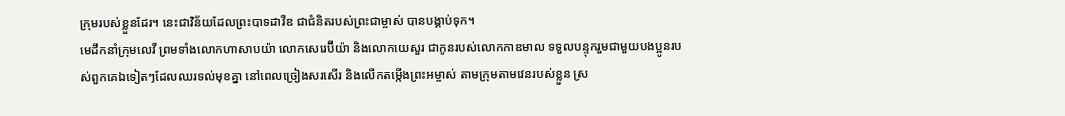ក្រុមរបស់ខ្លួនដែរ។ នេះជាវិន័យដែលព្រះបាទដាវីឌ ជាជំនិតរបស់ព្រះជាម្ចាស់ បានបង្គាប់ទុក។
មេដឹកនាំក្រុមលេវី ព្រមទាំងលោកហាសាបយ៉ា លោកសេរេប៊ីយ៉ា និងលោកយេសួរ ជាកូនរបស់លោកកាឌមាល ទទួលបន្ទុករួមជាមួយបងប្អូនរបស់ពួកគេឯទៀតៗដែលឈរទល់មុខគ្នា នៅពេលច្រៀងសរសើរ និងលើកតម្កើងព្រះអម្ចាស់ តាមក្រុមតាមវេនរបស់ខ្លួន ស្រ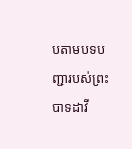បតាមបទបញ្ជារបស់ព្រះបាទដាវី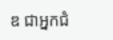ឌ ជាអ្នកជំ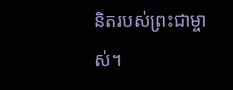និតរបស់ព្រះជាម្ចាស់។